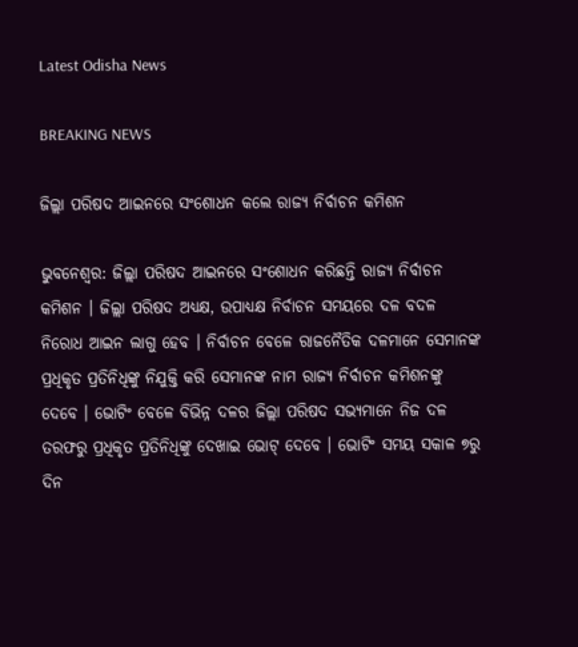Latest Odisha News

BREAKING NEWS

ଜିଲ୍ଲା ପରିଷଦ ଆଇନରେ ସଂଶୋଧନ କଲେ ରାଜ୍ୟ ନିର୍ବାଚନ କମିଶନ

ଭୁବନେଶ୍ୱର: ଜିଲ୍ଲା ପରିଷଦ ଆଇନରେ ସଂଶୋଧନ କରିଛନ୍ତି ରାଜ୍ୟ ନିର୍ବାଚନ କମିଶନ । ଜିଲ୍ଲା ପରିଷଦ ଅଧ୍ୟକ୍ଷ, ଉପାଧ୍ୟକ୍ଷ ନିର୍ବାଚନ ସମୟରେ ଦଳ ବଦଳ ନିରୋଧ ଆଇନ ଲାଗୁ ହେବ । ନିର୍ବାଚନ ବେଳେ ରାଜନୈତିକ ଦଳମାନେ ସେମାନଙ୍କ ପ୍ରଧିକୃତ ପ୍ରତିନିଧିଙ୍କୁ ନିଯୁକ୍ତି କରି ସେମାନଙ୍କ ନାମ ରାଜ୍ୟ ନିର୍ବାଚନ କମିଶନଙ୍କୁ ଦେବେ । ଭୋଟିଂ ବେଳେ ବିଭିନ୍ନ ଦଳର ଜିଲ୍ଲା ପରିଷଦ ସଭ୍ୟମାନେ ନିଜ ଦଳ ତରଫରୁ ପ୍ରଧିକୃତ ପ୍ରତିନିଧିଙ୍କୁ ଦେଖାଇ ଭୋଟ୍ ଦେବେ । ଭୋଟିଂ ସମୟ ସକାଳ ୭ରୁ ଦିନ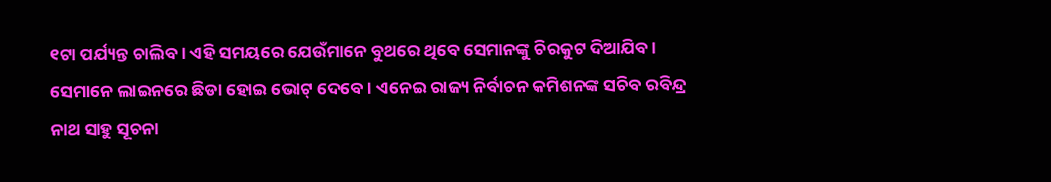୧ଟା ପର୍ଯ୍ୟନ୍ତ ଚାଲିବ । ଏହି ସମୟରେ ଯେଉଁମାନେ ବୁଥରେ ଥିବେ ସେମାନଙ୍କୁ ଚିରକୁଟ ଦିଆଯିବ । ସେମାନେ ଲାଇନରେ ଛିଡା ହୋଇ ଭୋଟ୍ ଦେବେ । ଏନେଇ ରାଜ୍ୟ ନିର୍ବାଚନ କମିଶନଙ୍କ ସଚିବ ରବିନ୍ଦ୍ର ନାଥ ସାହୁ ସୂଚନା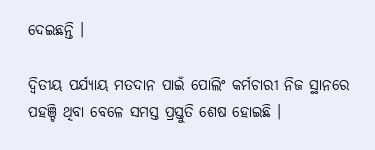ଦେଇଛନ୍ତି ।

ଦ୍ୱିତୀୟ ପର୍ଯ୍ୟାୟ ମତଦାନ ପାଇଁ ପୋଲିଂ କର୍ମଚାରୀ ନିଜ ସ୍ଥାନରେ ପହଞ୍ଚି ଥିବା ବେଳେ ସମସ୍ତ ପ୍ରସ୍ତୁତି ଶେଷ ହୋଇଛି ।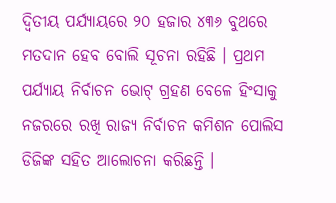ଦ୍ୱିତୀୟ ପର୍ଯ୍ୟାୟରେ ୨୦ ହଜାର ୪୩୬ ବୁଥରେ ମତଦାନ ହେବ ବୋଲି ସୂଚନା ରହିଛି । ପ୍ରଥମ ପର୍ଯ୍ୟାୟ ନିର୍ବାଚନ ଭୋଟ୍ ଗ୍ରହଣ ବେଳେ ହିଂସାକୁ ନଜରରେ ରଖି ରାଜ୍ୟ ନିର୍ବାଚନ କମିଶନ ପୋଲିସ ଡିଜିଙ୍କ ସହିତ ଆଲୋଚନା କରିଛନ୍ତି ।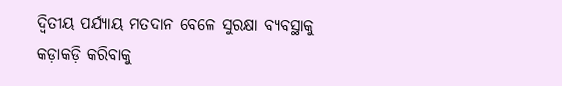ଦ୍ୱିତୀୟ ପର୍ଯ୍ୟାୟ ମତଦାନ ବେଳେ ସୁରକ୍ଷା ବ୍ୟବସ୍ଥାକୁ କଡ଼ାକଡ଼ି କରିବାକୁ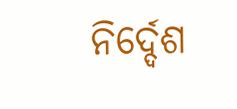ନିର୍ଦ୍ଦେଶ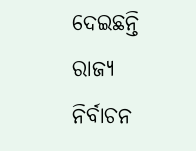ଦେଇଛନ୍ତି ରାଜ୍ୟ ନିର୍ବାଚନ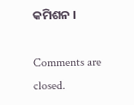କମିଶନ ।

Comments are closed.